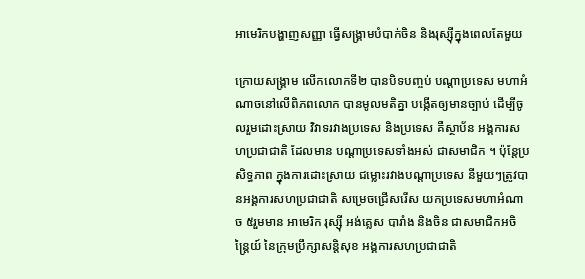អាមេរិកបង្ហាញសញ្ញា ធ្វើសង្គ្រាមបំបាក់ចិន និងរុស្ស៊ីក្នុងពេលតែមួយ

ក្រោយសង្គ្រាម លើកលោកទី២ បានបិទបញ្ចប់ បណ្ដាប្រទេស មហាអំណាចនៅលើពិភពលោក បានមូលមតិគ្នា បង្កើតឲ្យមានច្បាប់ ដើម្បីចូលរួមដោះស្រាយ វិវាទរវាងប្រទេស និងប្រទេស គឺស្ថាប័ន អង្គការសហប្រជាជាតិ ដែលមាន បណ្ដាប្រទេសទាំងអស់ ជាសមាជិក ។ ប៉ុន្តែប្រសិទ្ធភាព ក្នុងការដោះស្រាយ ជម្លោះរវាងបណ្ដាប្រទេស នីមួយៗត្រូវបានអង្គការសហប្រជាជាតិ សម្រេចជ្រើសរើស យកប្រទេសមហាអំណាច ៥រួមមាន អាមេរិក រុស្ស៊ី អង់គ្លេស បារាំង និងចិន ជាសមាជិកអចិន្ត្រៃយ៍ នៃក្រុមប្រឹក្សាសន្តិសុខ អង្គការសហប្រជាជាតិ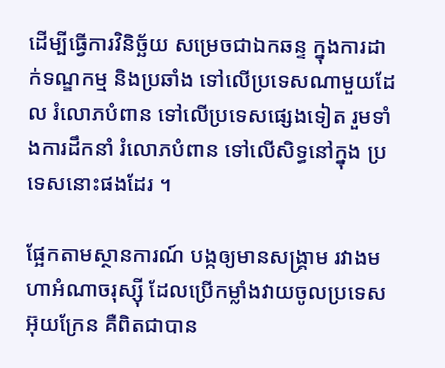ដើម្បីធ្វើការវិនិច្ឆ័យ សម្រេចជាឯកឆន្ទ ក្នុងការដាក់ទណ្ឌកម្ម និងប្រឆាំង ទៅលើប្រទេសណាមួយដែល រំលោភបំពាន ទៅលើប្រទេសផ្សេងទៀត រួមទាំងការដឹកនាំ រំលោភបំពាន ទៅលើសិទ្ធនៅក្នុង ប្រទេសនោះផងដែរ ។

ផ្អែកតាមស្ថានការណ៍ បង្កឲ្យមានសង្គ្រាម រវាងមហាអំណាចរុស្ស៊ី ដែលប្រើកម្លាំងវាយចូលប្រទេសអ៊ុយក្រែន គឺពិតជាបាន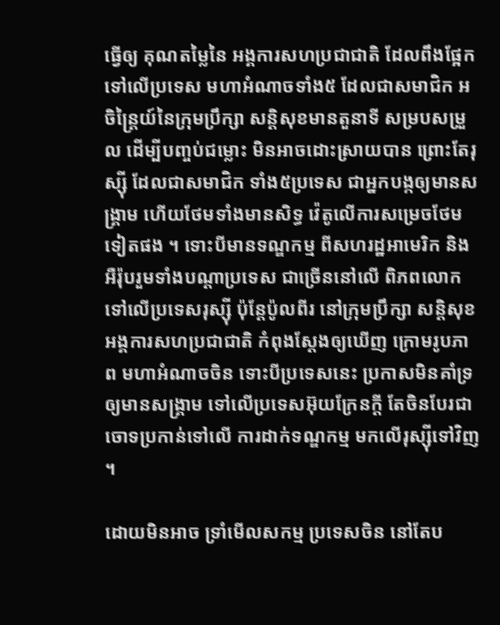ធ្វើឲ្យ គុណតម្លៃនៃ អង្គការសហប្រជាជាតិ ដែលពឹងផ្អែកទៅលើប្រទេស មហាអំណាចទាំង៥ ដែលជាសមាជិក អចិន្ត្រៃយ៍នៃក្រុមប្រឹក្សា សន្តិសុខមានតួនាទី សម្របសម្រួល ដើម្បីបញ្ចប់ជម្លោះ មិនអាចដោះស្រាយបាន ព្រោះតែរុស្ស៊ី ដែលជាសមាជិក ទាំង៥ប្រទេស ជាអ្នកបង្កឲ្យមានសង្គ្រាម ហើយថែមទាំងមានសិទ្ធ វ៉េតូលើការសម្រេចថែមទៀតផង ។ ទោះបីមានទណ្ឌកម្ម ពីសហរដ្ឋអាមេរិក និងអឺរ៉ុបរួមទាំងបណ្ដាប្រទេស ជាច្រើននៅលើ ពិភពលោក ទៅលើប្រទេសរុស្ស៊ី ប៉ុន្តែប៉ូលពីរ នៅក្រុមប្រឹក្សា សន្តិសុខ អង្គការសហប្រជាជាតិ កំពុងស្ដែងឲ្យឃើញ ក្រោមរូបភាព មហាអំណាចចិន ទោះបីប្រទេសនេះ ប្រកាសមិនគាំទ្រ ឲ្យមានសង្គ្រាម ទៅលើប្រទេសអ៊ុយក្រែនក្ដី តែចិនបែរជាចោទប្រកាន់ទៅលើ ការដាក់ទណ្ឌកម្ម មកលើរុស្ស៊ីទៅវិញ ។

ដោយមិនអាច ទ្រាំមើលសកម្ម ប្រទេសចិន នៅតែប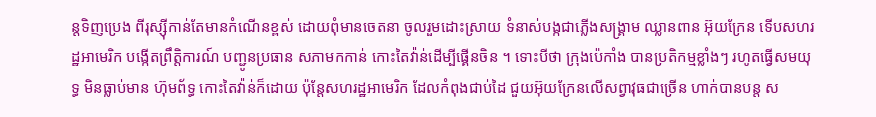ន្តទិញប្រេង ពីរុស្ស៊ីកាន់តែមានកំណើនខ្ពស់ ដោយពុំមានចេតនា ចូលរួមដោះស្រាយ ទំនាស់បង្កជាភ្លើងសង្គ្រាម ឈ្លានពាន អ៊ុយក្រែន ទើបសហរដ្ឋអាមេរិក បង្កើតព្រឹត្តិការណ៍ បញ្ជូនប្រធាន សភាមកកាន់ កោះតៃវ៉ាន់ដើម្បីផ្គើនចិន ។ ទោះបីថា ក្រុងប៉េកាំង បានប្រតិកម្មខ្លាំងៗ រហូតធ្វើសមយុទ្ធ មិនធ្លាប់មាន ហ៊ុមព័ទ្ធ កោះតៃវ៉ាន់ក៏ដោយ ប៉ុន្តែសហរដ្ឋអាមេរិក ដែលកំពុងជាប់ដៃ ជួយអ៊ុយក្រែនលើសព្វាវុធជាច្រើន ហាក់បានបន្ត ស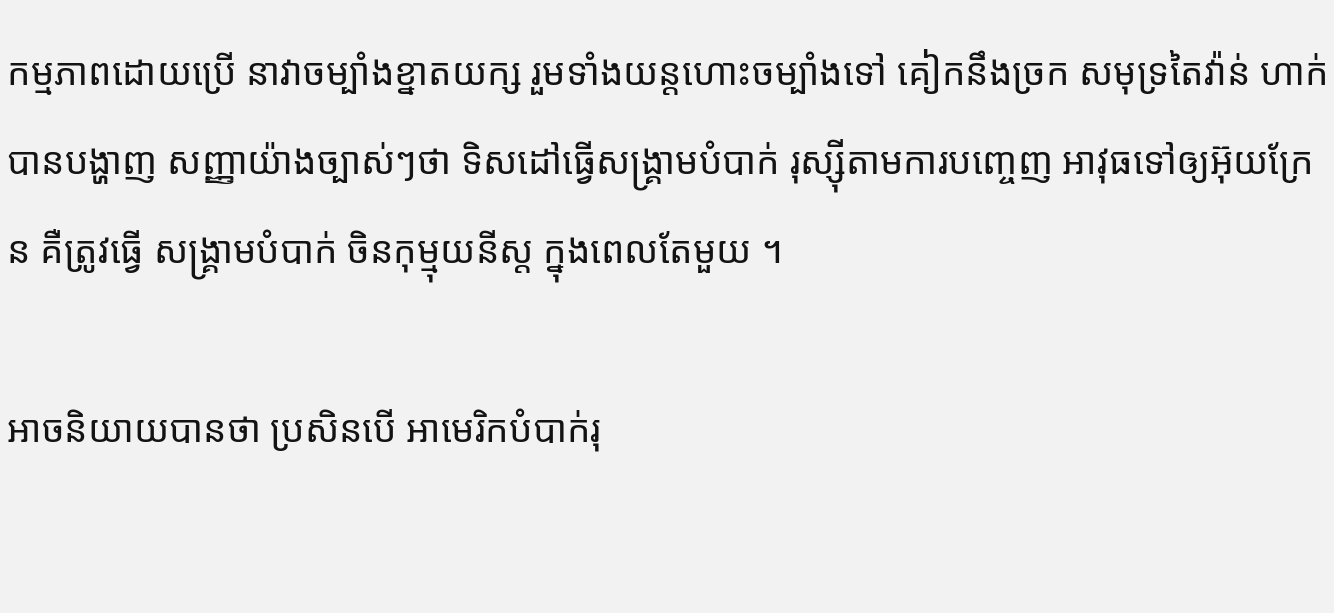កម្មភាពដោយប្រើ នាវាចម្បាំងខ្នាតយក្ស រួមទាំងយន្តហោះចម្បាំងទៅ គៀកនឹងច្រក សមុទ្រតៃវ៉ាន់ ហាក់បានបង្ហាញ សញ្ញាយ៉ាងច្បាស់ៗថា ទិសដៅធ្វើសង្គ្រាមបំបាក់ រុស្ស៊ីតាមការបញ្ចេញ អាវុធទៅឲ្យអ៊ុយក្រែន គឺត្រូវធ្វើ សង្គ្រាមបំបាក់ ចិនកុម្មុយនីស្ត ក្នុងពេលតែមួយ ។

អាចនិយាយបានថា ប្រសិនបើ អាមេរិកបំបាក់រុ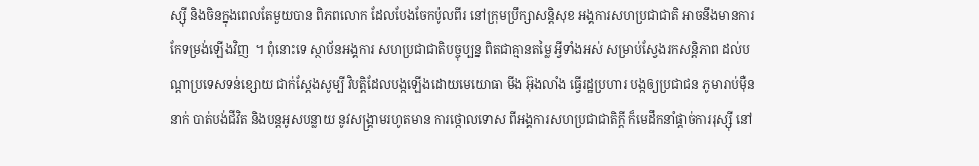ស្ស៊ី និងចិនក្នុងពេលតែមួយបាន ពិភពលោក ដែលបែងចែកប៉ូលពីរ នៅក្រុមប្រឹក្សាសន្តិសុខ អង្គការសហប្រជាជាតិ អាចនឹងមានការកែទម្រង់ឡើងវិញ  ។ ពុំនោះទេ ស្ថាប័នអង្គការ សហប្រជាជាតិបច្ចុប្បន្ន ពិតជាគ្មានតម្លៃ អ្វីទាំងអស់ សម្រាប់ស្វែងរកសន្តិភាព ដល់បណ្ដាប្រទេសទន់ខ្សោយ ជាក់ស្ដែងសូម្បី វិបត្តិដែលបង្កឡើងដោយមេយោធា មីង អ៊ុងលាំង ធ្វើរដ្ឋប្រហារ បង្កឲ្យប្រជាជន ភូមារាប់ម៉ឺននាក់ បាត់បង់ជីវិត និងបន្តអូសបន្លាយ នូវសង្គ្រាមរហូតមាន ការថ្កោលទោស ពីអង្គការសហប្រជាជាតិក្ដី ក៏មេដឹកនាំផ្ដាច់ការរុស្ស៊ី នៅ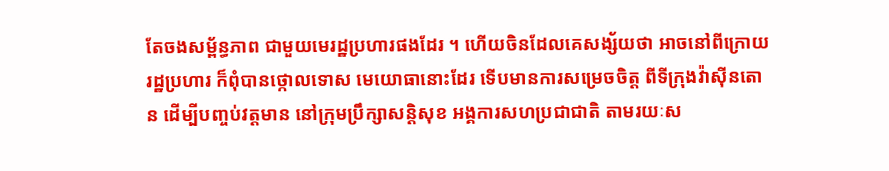តែចងសម្ព័ន្ធភាព ជាមួយមេរដ្ឋប្រហារផងដែរ ។ ហើយចិនដែលគេសង្ស័យថា អាចនៅពីក្រោយរដ្ឋប្រហារ ក៏ពុំបានថ្កោលទោស មេយោធានោះដែរ ទើបមានការសម្រេចចិត្ត ពីទីក្រុងវ៉ាស៊ីនតោន ដើម្បីបញ្ចប់វត្តមាន នៅក្រុមប្រឹក្សាសន្តិសុខ អង្គការសហប្រជាជាតិ តាមរយៈស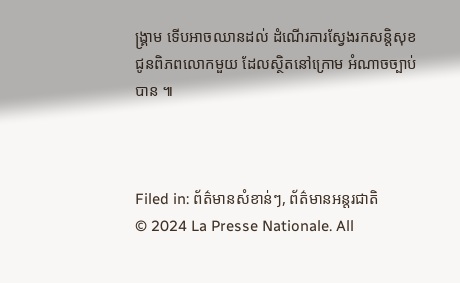ង្គ្រាម ទើបអាចឈានដល់ ដំណើរការស្វែងរកសន្តិសុខ ជូនពិភពលោកមួយ ដែលស្ថិតនៅក្រោម អំណាចច្បាប់បាន ៕



Filed in: ព័ត៌មានសំខាន់ៗ, ព័ត៌មានអន្តរជាតិ
© 2024 La Presse Nationale. All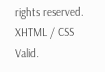rights reserved. XHTML / CSS Valid.